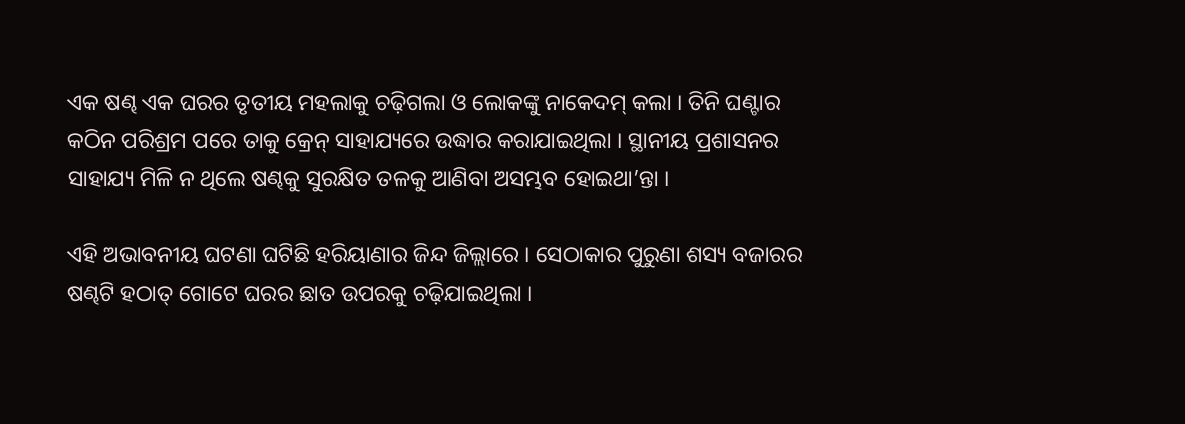ଏକ ଷଣ୍ଢ ଏକ ଘରର ତୃତୀୟ ମହଲାକୁ ଚଢ଼ିଗଲା ଓ ଲୋକଙ୍କୁ ନାକେଦମ୍ କଲା । ତିନି ଘଣ୍ଟାର କଠିନ ପରିଶ୍ରମ ପରେ ତାକୁ କ୍ରେନ୍ ସାହାଯ୍ୟରେ ଉଦ୍ଧାର କରାଯାଇଥିଲା । ସ୍ଥାନୀୟ ପ୍ରଶାସନର ସାହାଯ୍ୟ ମିଳି ନ ଥିଲେ ଷଣ୍ଢକୁ ସୁରକ୍ଷିତ ତଳକୁ ଆଣିବା ଅସମ୍ଭବ ହୋଇଥା’ନ୍ତା ।

ଏହି ଅଭାବନୀୟ ଘଟଣା ଘଟିଛି ହରିୟାଣାର ଜିନ୍ଦ ଜିଲ୍ଲାରେ । ସେଠାକାର ପୁରୁଣା ଶସ୍ୟ ବଜାରର ଷଣ୍ଢଟି ହଠାତ୍ ଗୋଟେ ଘରର ଛାତ ଉପରକୁ ଚଢ଼ିଯାଇଥିଲା ।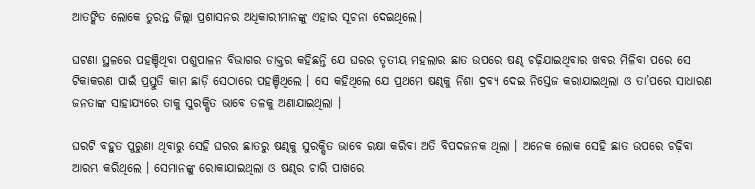ଆତଙ୍କିତ ଲୋକେ ତୁରନ୍ତ ଜିଲ୍ଲା ପ୍ରଶାସନର ଅଧିକାରୀମାନଙ୍କୁ ଏହାର ସୂଚନା ଦେଇଥିଲେ।

ଘଟଣା ସ୍ଥଳରେ ପହଞ୍ଚିଥିବା ପଶୁପାଳନ ବିଭାଗର ଡାକ୍ତର କହିଛନ୍ତି ଯେ ଘରର ତୃତୀୟ ମହଲାର ଛାତ ଉପରେ ଷଣ୍ଢ ଚଢ଼ିଯାଇଥିବାର ଖବର ମିଳିବା ପରେ ସେ ଟିକାକରଣ ପାଇଁ ପ୍ରସ୍ତୁତି କାମ ଛାଡ଼ି ସେଠାରେ ପହଞ୍ଚିଥିଲେ । ସେ କହିଥିଲେ ଯେ ପ୍ରଥମେ ଷଣ୍ଢକୁ ନିଶା ଦ୍ରବ୍ୟ ଦେଇ ନିସ୍ତେଜ କରାଯାଇଥିଲା ଓ ତା’ପରେ ସାଧାରଣ ଜନତାଙ୍କ ସାହାଯ୍ୟରେ ତାକୁ ସୁରକ୍ଷିତ ଭାବେ ତଳକୁ ଅଣାଯାଇଥିଲା ।

ଘରଟି ବହୁତ ପୁରୁଣା ଥିବାରୁ ସେହି ଘରର ଛାତରୁ ଷଣ୍ଢକୁ ସୁରକ୍ଷିତ ଭାବେ ରକ୍ଷା କରିବା ଅତି ବିପଦଜନକ ଥିଲା । ଅନେକ ଲୋକ ସେହି ଛାତ ଉପରେ ଚଢ଼ିବା ଆରମ୍ଭ କରିଥିଲେ । ସେମାନଙ୍କୁ ରୋକାଯାଇଥିଲା ଓ ଷଣ୍ଢର ଚାରି ପାଖରେ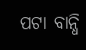ପଟା ବାନ୍ଧି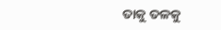ତାକୁ ତଳକୁ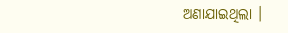ଅଣାଯାଇଥିଲା ।